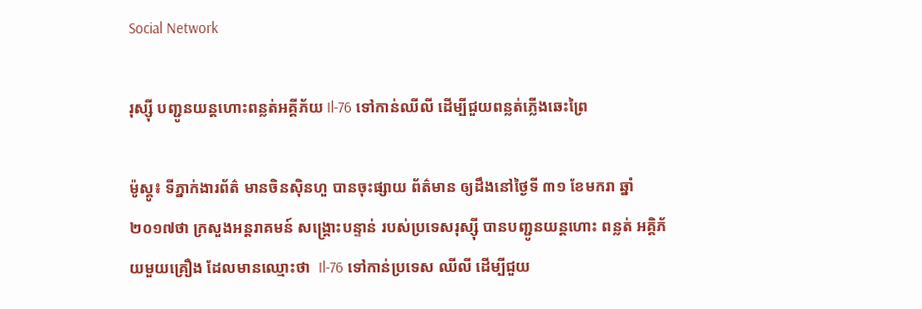Social Network

រុស្ស៊ី បញ្ជូនយន្តហោះពន្លត់អគ្គីភ័យ Il-76 ទៅកាន់ឈីលី ដើម្បីជួយពន្លត់ភ្លើងឆេះព្រៃ

ម៉ូស្គូ៖ ទីភ្នាក់ងារព័ត៌ មានចិនស៊ិនហួ បានចុះផ្សាយ ព័ត៌មាន ឲ្យដឹងនៅថ្ងៃទី ៣១ ខែមករា ឆ្នាំ ២០១៧ថា ក្រសួងអន្តរាគមន៍ សង្គ្រោះបន្ទាន់ របស់ប្រទេសរុស្ស៊ី បានបញ្ជូនយន្តហោះ ពន្លត់ អគ្គិភ័យមួយគ្រឿង ដែលមានឈ្មោះថា  Il-76 ទៅកាន់ប្រទេស ឈីលី ដើម្បីជួយ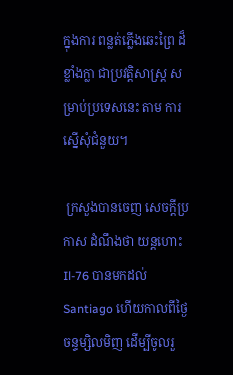ក្នុងការ ពន្លត់ភ្លើងឆេះព្រៃ ដ៏ខ្លាំងក្លា ជាប្រវត្តិសាស្ត្រ សម្រាប់ប្រទេសនេះ តាម ការស្នើសុំជំនួយ។

 ក្រសួងបានចេញ សេចក្តីប្រកាស ដំណឹងថា យន្តហោះ Il-76 បានមកដល់ Santiago ហើយកាលពីថ្ងៃ ចន្ទម្សិលមិញ ដើម្បីចូលរួ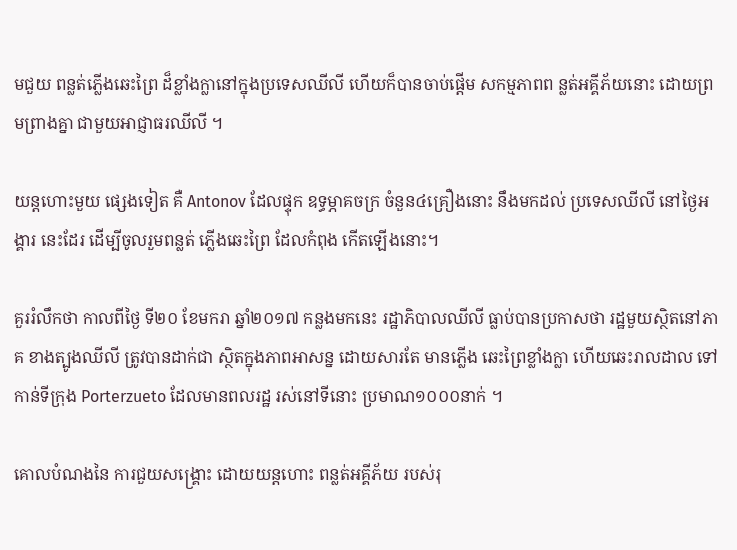មជួយ ពន្លត់ភ្លើងឆេះព្រៃ ដ៏ខ្លាំងក្លានៅក្នុងប្រទេសឈីលី ហើយក៏បានចាប់ផ្តើម សកម្មភាពព ន្លត់អគ្គីភ័យនោះ ដោយព្រមព្រាងគ្នា ជាមួយអាជ្ញាធរឈីលី ។

យន្តហោះមួយ ផ្សេងទៀត គឺ Antonov ដែលផ្ទុក ឧទ្ធម្ភាគចក្រ ចំនួន៤គ្រឿងនោះ នឹងមកដល់ ប្រទេសឈីលី នៅថ្ងៃអង្គារ នេះដែរ ដើម្បីចូលរួមពន្លត់ ភ្លើងឆេះព្រៃ ដែលកំពុង កើតឡើងនោះ។

គួររំលឹកថា កាលពីថ្ងៃ ទី២០ ខែមករា ឆ្នាំ២០១៧ កន្លងមកនេះ រដ្ឋាភិបាលឈីលី ធ្លាប់បានប្រកាសថា រដ្ឋមួយស្ថិតនៅភាគ ខាងត្បូងឈីលី ត្រូវបានដាក់ជា ស្ថិតក្នុងភាពអាសន្ន ដោយសារតែ មានភ្លើង ឆេះព្រៃខ្លាំងក្លា ហើយឆេះរាលដាល ទៅកាន់ទីក្រុង Porterzueto ដែលមានពលរដ្ឋ រស់នៅទីនោះ ប្រមាណ១០០០នាក់ ។

គោលបំណងនៃ ការជួយសង្គ្រោះ ដោយយន្តហោះ ពន្លត់អគ្គីភ័យ របស់រុ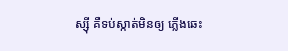ស្ស៊ី គឺទប់ស្កាត់មិនឲ្យ ភ្លើងឆេះ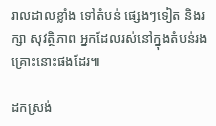រាលដាលខ្លាំង ទៅតំបន់ ផ្សេងៗទៀត និងរក្សា សុវត្ថិភាព អ្នកដែលរស់នៅក្នុងតំបន់រង គ្រោះនោះផងដែរ៕

ដកស្រង់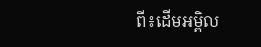ពី៖ដើមអម្ពិល